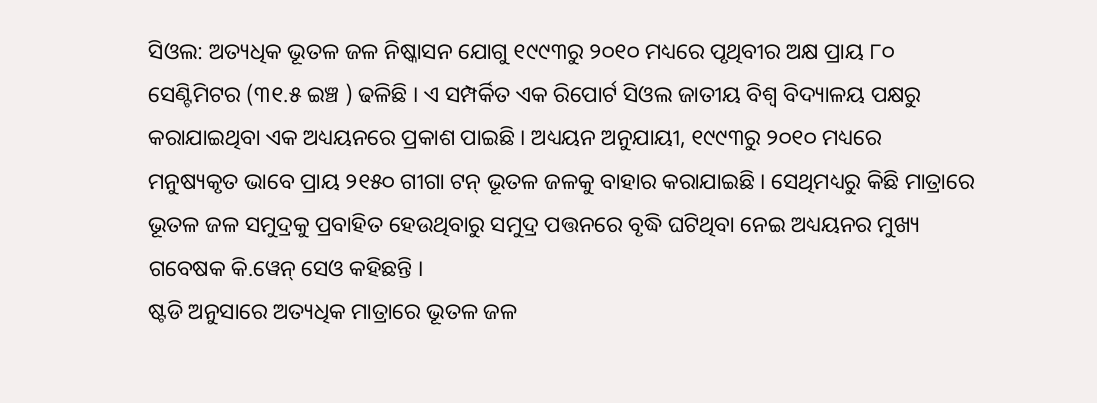ସିଓଲ: ଅତ୍ୟଧିକ ଭୂତଳ ଜଳ ନିଷ୍କାସନ ଯୋଗୁ ୧୯୯୩ରୁ ୨୦୧୦ ମଧ୍ୟରେ ପୃଥିବୀର ଅକ୍ଷ ପ୍ରାୟ ୮୦ ସେଣ୍ଟିମିଟର (୩୧.୫ ଇଞ୍ଚ ) ଢଳିଛି । ଏ ସମ୍ପର୍କିତ ଏକ ରିପୋର୍ଟ ସିଓଲ ଜାତୀୟ ବିଶ୍ୱ ବିଦ୍ୟାଳୟ ପକ୍ଷରୁ କରାଯାଇଥିବା ଏକ ଅଧ୍ୟୟନରେ ପ୍ରକାଶ ପାଇଛି । ଅଧ୍ୟୟନ ଅନୁଯାୟୀ, ୧୯୯୩ରୁ ୨୦୧୦ ମଧ୍ୟରେ ମନୁଷ୍ୟକୃତ ଭାବେ ପ୍ରାୟ ୨୧୫୦ ଗୀଗା ଟନ୍ ଭୂତଳ ଜଳକୁ ବାହାର କରାଯାଇଛି । ସେଥିମଧ୍ୟରୁ କିଛି ମାତ୍ରାରେ ଭୂତଳ ଜଳ ସମୁଦ୍ରକୁ ପ୍ରବାହିତ ହେଉଥିବାରୁ ସମୁଦ୍ର ପତ୍ତନରେ ବୃଦ୍ଧି ଘଟିଥିବା ନେଇ ଅଧ୍ୟୟନର ମୁଖ୍ୟ ଗବେଷକ କି.ୱେନ୍ ସେଓ କହିଛନ୍ତି ।
ଷ୍ଟଡି ଅନୁସାରେ ଅତ୍ୟଧିକ ମାତ୍ରାରେ ଭୂତଳ ଜଳ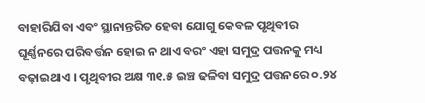ବାହାରିଯିବା ଏବଂ ସ୍ଥାନାନ୍ତରିତ ହେବା ଯୋଗୁ କେବଳ ପୃଥିବୀର ଘୂର୍ଣ୍ଣନରେ ପରିବର୍ତ୍ତନ ହୋଇ ନ ଥାଏ ବରଂ ଏହା ସମୁଦ୍ର ପତ୍ତନକୁ ମଧ୍ୟ ବଢ଼ାଇଥାଏ । ପୃଥିବୀର ଅକ୍ଷ ୩୧.୫ ଇଞ୍ଚ ଢଳିବା ସମୁଦ୍ର ପତ୍ତନରେ ୦.୨୪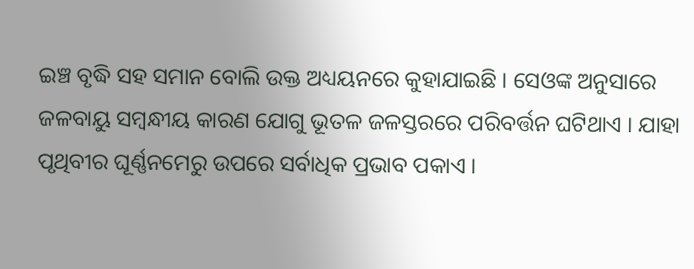ଇଞ୍ଚ ବୃଦ୍ଧି ସହ ସମାନ ବୋଲି ଉକ୍ତ ଅଧ୍ୟୟନରେ କୁହାଯାଇଛି । ସେଓଙ୍କ ଅନୁସାରେ ଜଳବାୟୁ ସମ୍ବନ୍ଧୀୟ କାରଣ ଯୋଗୁ ଭୂତଳ ଜଳସ୍ତରରେ ପରିବର୍ତ୍ତନ ଘଟିଥାଏ । ଯାହା ପୃଥିବୀର ଘୂର୍ଣ୍ଣନମେରୁ ଉପରେ ସର୍ବାଧିକ ପ୍ରଭାବ ପକାଏ ।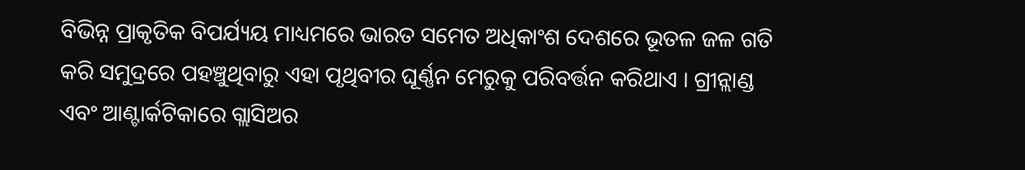ବିଭିନ୍ନ ପ୍ରାକୃତିକ ବିପର୍ଯ୍ୟୟ ମାଧ୍ୟମରେ ଭାରତ ସମେତ ଅଧିକାଂଶ ଦେଶରେ ଭୂତଳ ଜଳ ଗତି କରି ସମୁଦ୍ରରେ ପହଞ୍ଚୁଥିବାରୁ ଏହା ପୃଥିବୀର ଘୂର୍ଣ୍ଣନ ମେରୁକୁ ପରିବର୍ତ୍ତନ କରିଥାଏ । ଗ୍ରୀନ୍ଲାଣ୍ଡ ଏବଂ ଆଣ୍ଟାର୍କଟିକାରେ ଗ୍ଲାସିଅର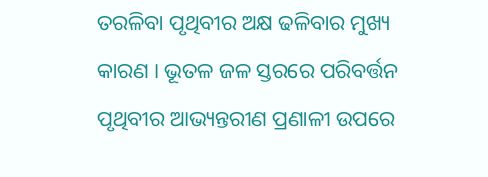ତରଳିବା ପୃଥିବୀର ଅକ୍ଷ ଢଳିବାର ମୁଖ୍ୟ କାରଣ । ଭୂତଳ ଜଳ ସ୍ତରରେ ପରିବର୍ତ୍ତନ ପୃଥିବୀର ଆଭ୍ୟନ୍ତରୀଣ ପ୍ରଣାଳୀ ଉପରେ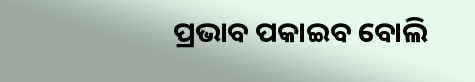ପ୍ରଭାବ ପକାଇବ ବୋଲି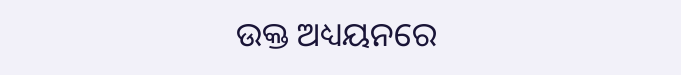ଉକ୍ତ ଅଧ୍ୟୟନରେ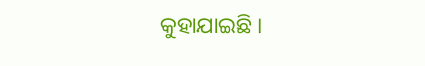କୁହାଯାଇଛି ।